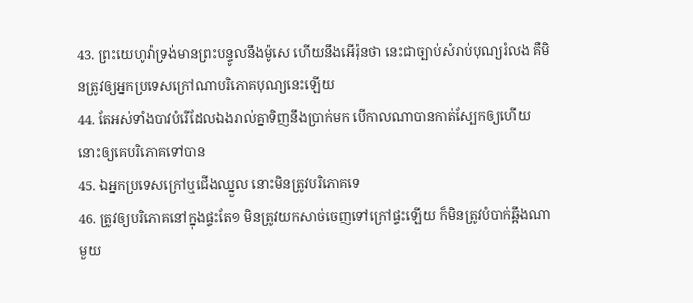43. ព្រះយេហូវ៉ាទ្រង់មានព្រះបន្ទូលនឹងម៉ូសេ ហើយនឹងអើរ៉ុនថា នេះជាច្បាប់សំរាប់បុណ្យរំលង គឺមិនត្រូវឲ្យអ្នកប្រទេសក្រៅណាបរិភោគបុណ្យនេះឡើយ
44. តែអស់ទាំងបាវបំរើដែលឯងរាល់គ្នាទិញនឹងប្រាក់មក បើកាលណាបានកាត់ស្បែកឲ្យហើយ នោះឲ្យគេបរិភោគទៅបាន
45. ឯអ្នកប្រទេសក្រៅឬជើងឈ្នួល នោះមិនត្រូវបរិភោគទេ
46. ត្រូវឲ្យបរិភោគនៅក្នុងផ្ទះតែ១ មិនត្រូវយកសាច់ចេញទៅក្រៅផ្ទះឡើយ ក៏មិនត្រូវបំបាក់ឆ្អឹងណាមួយ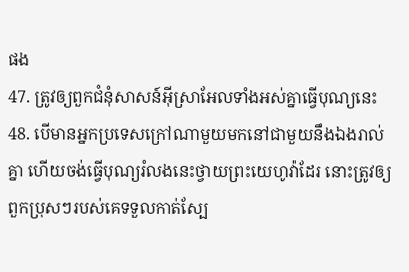ផង
47. ត្រូវឲ្យពួកជំនុំសាសន៍អ៊ីស្រាអែលទាំងអស់គ្នាធ្វើបុណ្យនេះ
48. បើមានអ្នកប្រទេសក្រៅណាមួយមកនៅជាមួយនឹងឯងរាល់គ្នា ហើយចង់ធ្វើបុណ្យរំលងនេះថ្វាយព្រះយេហូវ៉ាដែរ នោះត្រូវឲ្យពួកប្រុសៗរបស់គេទទួលកាត់ស្បែ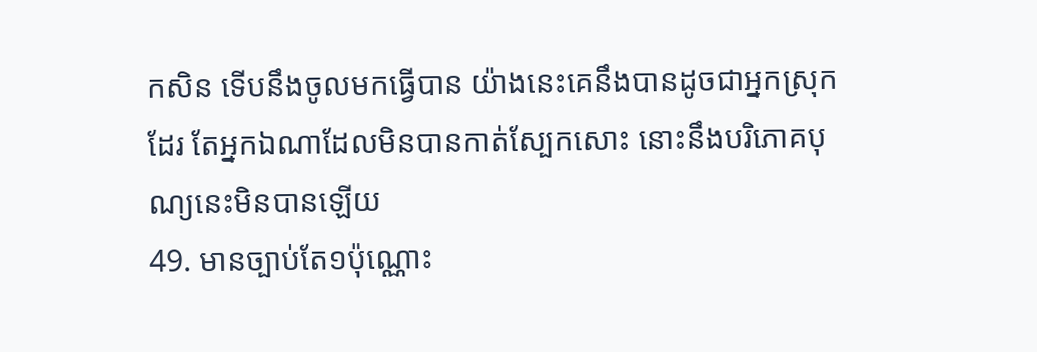កសិន ទើបនឹងចូលមកធ្វើបាន យ៉ាងនេះគេនឹងបានដូចជាអ្នកស្រុកដែរ តែអ្នកឯណាដែលមិនបានកាត់ស្បែកសោះ នោះនឹងបរិភោគបុណ្យនេះមិនបានឡើយ
49. មានច្បាប់តែ១ប៉ុណ្ណោះ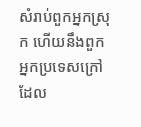សំរាប់ពួកអ្នកស្រុក ហើយនឹងពួកអ្នកប្រទេសក្រៅ ដែល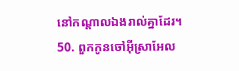នៅកណ្តាលឯងរាល់គ្នាដែរ។
50. ពួកកូនចៅអ៊ីស្រាអែល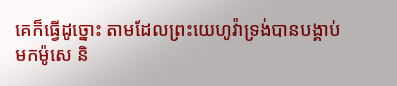គេក៏ធ្វើដូច្នោះ តាមដែលព្រះយេហូវ៉ាទ្រង់បានបង្គាប់មកម៉ូសេ និ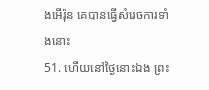ងអើរ៉ុន គេបានធ្វើសំរេចការទាំងនោះ
51. ហើយនៅថ្ងៃនោះឯង ព្រះ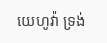យេហូវ៉ា ទ្រង់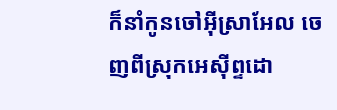ក៏នាំកូនចៅអ៊ីស្រាអែល ចេញពីស្រុកអេស៊ីព្ទដោ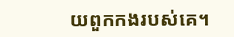យពួកកងរបស់គេ។